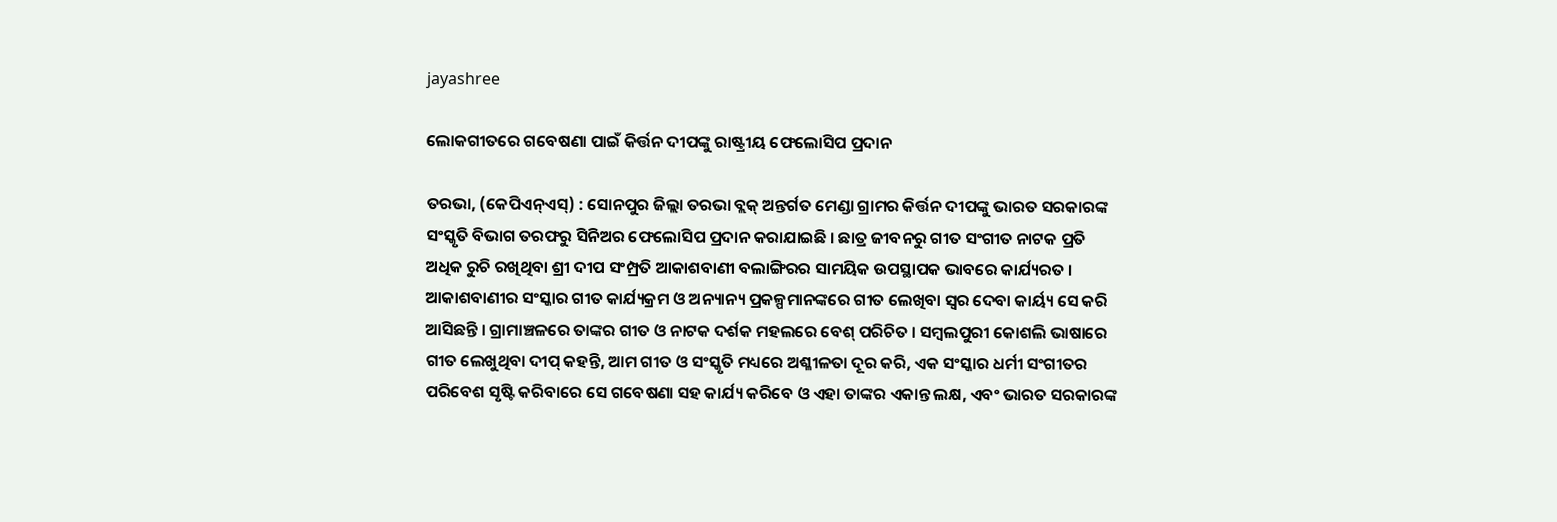jayashree

ଲୋକଗୀତରେ ଗବେଷଣା ପାଇଁ କିର୍ତ୍ତନ ଦୀପଙ୍କୁ ରାଷ୍ଟ୍ରୀୟ ଫେଲୋସିପ ପ୍ରଦାନ

ତରଭା, (କେପିଏନ୍‌ଏସ୍‌) : ସୋନପୁର ଜିଲ୍ଲା ତରଭା ବ୍ଲକ୍ ଅନ୍ତର୍ଗତ ମେଣ୍ଡା ଗ୍ରାମର କିର୍ତ୍ତନ ଦୀପଙ୍କୁ ଭାରତ ସରକାରଙ୍କ ସଂସ୍କୃତି ବିଭାଗ ତରଫରୁ ସିନିଅର ଫେଲୋସିପ ପ୍ରଦାନ କରାଯାଇଛି । ଛାତ୍ର ଜୀବନରୁ ଗୀତ ସଂଗୀତ ନାଟକ ପ୍ରତି ଅଧିକ ରୁଚି ରଖିଥିବା ଶ୍ରୀ ଦୀପ ସଂମ୍ପ୍ରତି ଆକାଶବାଣୀ ବଲାଙ୍ଗିରର ସାମୟିକ ଉପସ୍ଥାପକ ଭାବରେ କାର୍ଯ୍ୟରତ । ଆକାଶବାଣୀର ସଂସ୍କାର ଗୀତ କାର୍ଯ୍ୟକ୍ରମ ଓ ଅନ୍ୟାନ୍ୟ ପ୍ରକଳ୍ପମାନଙ୍କରେ ଗୀତ ଲେଖିବା ସ୍ଵର ଦେବା କାର୍ୟ୍ୟ ସେ କରି ଆସିଛନ୍ତି । ଗ୍ରାମାଞ୍ଚଳରେ ତାଙ୍କର ଗୀତ ଓ ନାଟକ ଦର୍ଶକ ମହଲରେ ବେଶ୍ ପରିଚିତ । ସମ୍ବଲପୁରୀ କୋଶଲି ଭାଷାରେ ଗୀତ ଲେଖୁଥିବା ଦୀପ୍ କହନ୍ତି, ଆମ ଗୀତ ଓ ସଂସ୍କୃତି ମଧ୍ୟରେ ଅଶ୍ଳୀଳତା ଦୂର କରି, ଏକ ସଂସ୍କାର ଧର୍ମୀ ସଂଗୀତର ପରିବେଶ ସୃଷ୍ଟି କରିବାରେ ସେ ଗବେଷଣା ସହ କାର୍ଯ୍ୟ କରିବେ ଓ ଏହା ତାଙ୍କର ଏକାନ୍ତ ଲକ୍ଷ, ଏବଂ ଭାରତ ସରକାରଙ୍କ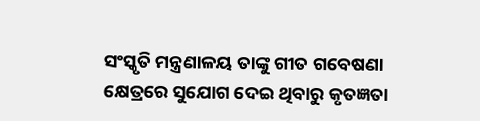ସଂସ୍କୃତି ମନ୍ତ୍ରଣାଳୟ ତାଙ୍କୁ ଗୀତ ଗବେଷଣା କ୍ଷେତ୍ରରେ ସୁଯୋଗ ଦେଇ ଥିବାରୁ କୃତଜ୍ଞତା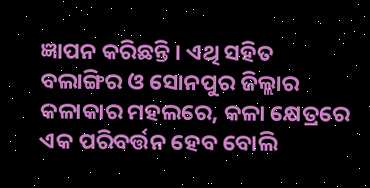ଜ୍ଞାପନ କରିଛନ୍ତି । ଏଥି ସହିତ ବଲାଙ୍ଗିର ଓ ସୋନପୁର ଜିଲ୍ଲାର କଳାକାର ମହଲରେ, କଳା କ୍ଷେତ୍ରରେ ଏକ ପରିବର୍ତ୍ତନ ହେବ ବୋଲି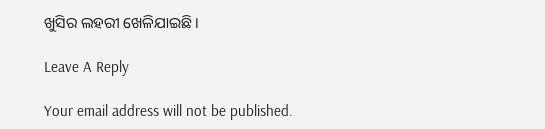ଖୁସିର ଲହରୀ ଖେଳିଯାଇଛି ।

Leave A Reply

Your email address will not be published.